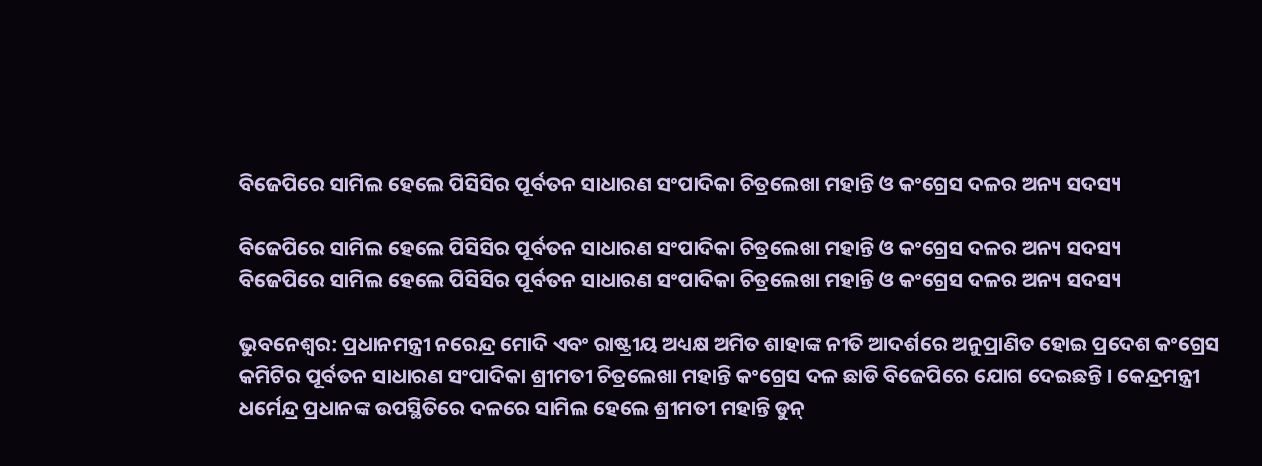ବିଜେପିରେ ସାମିଲ ହେଲେ ପିସିସିର ପୂର୍ବତନ ସାଧାରଣ ସଂପାଦିକା ଚିତ୍ରଲେଖା ମହାନ୍ତି ଓ କଂଗ୍ରେସ ଦଳର ଅନ୍ୟ ସଦସ୍ୟ

ବିଜେପିରେ ସାମିଲ ହେଲେ ପିସିସିର ପୂର୍ବତନ ସାଧାରଣ ସଂପାଦିକା ଚିତ୍ରଲେଖା ମହାନ୍ତି ଓ କଂଗ୍ରେସ ଦଳର ଅନ୍ୟ ସଦସ୍ୟ
ବିଜେପିରେ ସାମିଲ ହେଲେ ପିସିସିର ପୂର୍ବତନ ସାଧାରଣ ସଂପାଦିକା ଚିତ୍ରଲେଖା ମହାନ୍ତି ଓ କଂଗ୍ରେସ ଦଳର ଅନ୍ୟ ସଦସ୍ୟ

ଭୁବନେଶ୍ୱର: ପ୍ରଧାନମନ୍ତ୍ରୀ ନରେନ୍ଦ୍ର ମୋଦି ଏବଂ ରାଷ୍ଟ୍ରୀୟ ଅଧ୍ୟକ୍ଷ ଅମିତ ଶାହାଙ୍କ ନୀତି ଆଦର୍ଶରେ ଅନୁପ୍ରାଣିତ ହୋଇ ପ୍ରଦେଶ କଂଗ୍ରେସ କମିଟିର ପୂର୍ବତନ ସାଧାରଣ ସଂପାଦିକା ଶ୍ରୀମତୀ ଚିତ୍ରଲେଖା ମହାନ୍ତି କଂଗ୍ରେସ ଦଳ ଛାଡି ବିଜେପିରେ ଯୋଗ ଦେଇଛନ୍ତି । କେନ୍ଦ୍ରମନ୍ତ୍ରୀ ଧର୍ମେନ୍ଦ୍ର ପ୍ରଧାନଙ୍କ ଉପସ୍ଥିତିରେ ଦଳରେ ସାମିଲ ହେଲେ ଶ୍ରୀମତୀ ମହାନ୍ତି ଡୁନ୍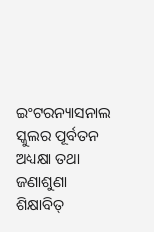ଇଂଟରନ୍ୟାସନାଲ ସ୍କୁଲର ପୂର୍ବତନ ଅଧ୍ୟକ୍ଷା ତଥା ଜଣାଶୁଣା ଶିକ୍ଷାବିତ୍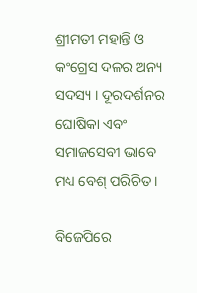ଶ୍ରୀମତୀ ମହାନ୍ତି ଓ କଂଗ୍ରେସ ଦଳର ଅନ୍ୟ ସଦସ୍ୟ । ଦୂରଦର୍ଶନର ଘୋଷିକା ଏବଂ ସମାଜସେବୀ ଭାବେ ମଧ୍ୟ ବେଶ୍ ପରିଚିତ ।

ବିଜେପିରେ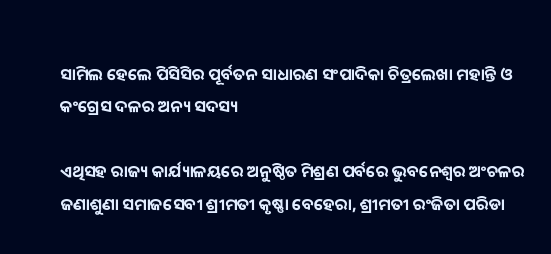ସାମିଲ ହେଲେ ପିସିସିର ପୂର୍ବତନ ସାଧାରଣ ସଂପାଦିକା ଚିତ୍ରଲେଖା ମହାନ୍ତି ଓ କଂଗ୍ରେସ ଦଳର ଅନ୍ୟ ସଦସ୍ୟ

ଏଥିସହ ରାଜ୍ୟ କାର୍ଯ୍ୟାଳୟରେ ଅନୁଷ୍ଠିତ ମିଶ୍ରଣ ପର୍ବରେ ଭୁବନେଶ୍ୱର ଅଂଚଳର ଜଣାଶୁଣା ସମାଜସେବୀ ଶ୍ରୀମତୀ କୃଷ୍ଣା ବେହେରା, ଶ୍ରୀମତୀ ରଂଜିତା ପରିଡା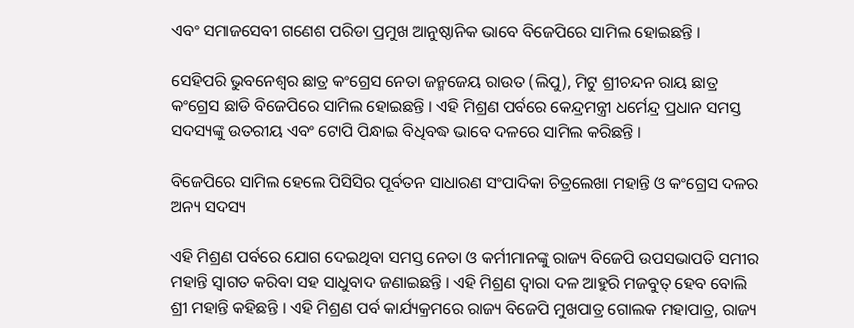ଏବଂ ସମାଜସେବୀ ଗଣେଶ ପରିଡା ପ୍ରମୁଖ ଆନୁଷ୍ଠାନିକ ଭାବେ ବିଜେପିରେ ସାମିଲ ହୋଇଛନ୍ତି ।

ସେହିପରି ଭୁବନେଶ୍ୱର ଛାତ୍ର କଂଗ୍ରେସ ନେତା ଜନ୍ମଜେୟ ରାଉତ (ଲିପୁ), ମିଟୁ ଶ୍ରୀଚନ୍ଦନ ରାୟ ଛାତ୍ର କଂଗ୍ରେସ ଛାଡି ବିଜେପିରେ ସାମିଲ ହୋଇଛନ୍ତି । ଏହି ମିଶ୍ରଣ ପର୍ବରେ କେନ୍ଦ୍ରମନ୍ତ୍ରୀ ଧର୍ମେନ୍ଦ୍ର ପ୍ରଧାନ ସମସ୍ତ ସଦସ୍ୟଙ୍କୁ ଉତରୀୟ ଏବଂ ଟୋପି ପିନ୍ଧାଇ ବିଧିବଦ୍ଧ ଭାବେ ଦଳରେ ସାମିଲ କରିଛନ୍ତି ।

ବିଜେପିରେ ସାମିଲ ହେଲେ ପିସିସିର ପୂର୍ବତନ ସାଧାରଣ ସଂପାଦିକା ଚିତ୍ରଲେଖା ମହାନ୍ତି ଓ କଂଗ୍ରେସ ଦଳର ଅନ୍ୟ ସଦସ୍ୟ

ଏହି ମିଶ୍ରଣ ପର୍ବରେ ଯୋଗ ଦେଇଥିବା ସମସ୍ତ ନେତା ଓ କର୍ମୀମାନଙ୍କୁ ରାଜ୍ୟ ବିଜେପି ଉପସଭାପତି ସମୀର ମହାନ୍ତି ସ୍ୱାଗତ କରିବା ସହ ସାଧୁବାଦ ଜଣାଇଛନ୍ତି । ଏହି ମିଶ୍ରଣ ଦ୍ୱାରା ଦଳ ଆହୁରି ମଜବୁତ୍ ହେବ ବୋଲି ଶ୍ରୀ ମହାନ୍ତି କହିଛନ୍ତି । ଏହି ମିଶ୍ରଣ ପର୍ବ କାର୍ଯ୍ୟକ୍ରମରେ ରାଜ୍ୟ ବିଜେପି ମୁଖପାତ୍ର ଗୋଲକ ମହାପାତ୍ର, ରାଜ୍ୟ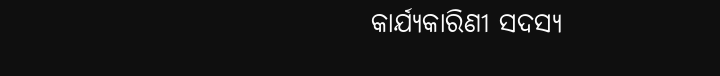କାର୍ଯ୍ୟକାରିଣୀ ସଦସ୍ୟ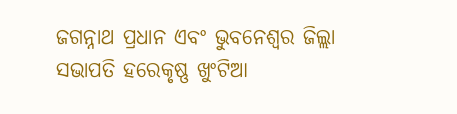ଜଗନ୍ନାଥ ପ୍ରଧାନ ଏବଂ ଭୁବନେଶ୍ୱର ଜିଲ୍ଲା ସଭାପତି ହରେକୃଷ୍ଣ ଖୁଂଟିଆ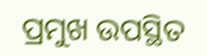ପ୍ରମୁଖ ଉପସ୍ଥିତ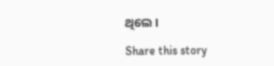ଥିଲେ ।

Share this story